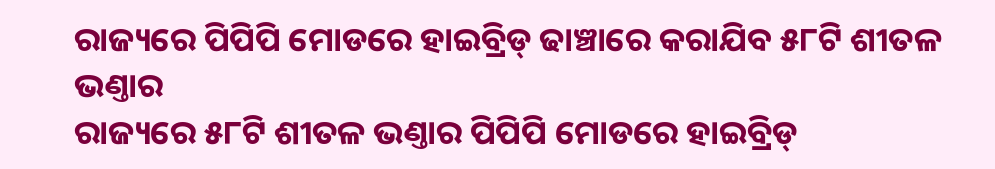ରାଜ୍ୟରେ ପିପିପି ମୋଡରେ ହାଇବ୍ରିଡ୍ ଢାଞ୍ଚାରେ କରାଯିବ ୫୮ଟି ଶୀତଳ ଭଣ୍ତାର
ରାଜ୍ୟରେ ୫୮ଟି ଶୀତଳ ଭଣ୍ତାର ପିପିପି ମୋଡରେ ହାଇବ୍ରିଡ୍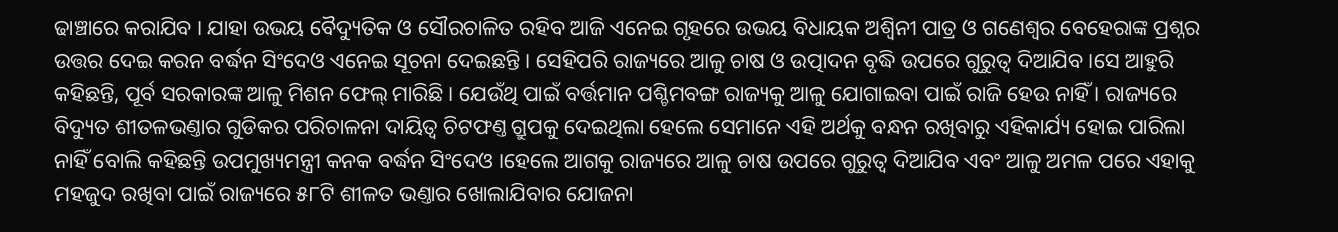ଢାଞ୍ଚାରେ କରାଯିବ । ଯାହା ଉଭୟ ବୈଦ୍ୟୁତିକ ଓ ସୌରଚାଳିତ ରହିବ ଆଜି ଏନେଇ ଗୃହରେ ଉଭୟ ବିଧାୟକ ଅଶ୍ୱିନୀ ପାତ୍ର ଓ ଗଣେଶ୍ୱର ବେହେରାଙ୍କ ପ୍ରଶ୍ନର ଉତ୍ତର ଦେଇ କରନ ବର୍ଦ୍ଧନ ସିଂଦେଓ ଏନେଇ ସୂଚନା ଦେଇଛନ୍ତି । ସେହିପରି ରାଜ୍ୟରେ ଆଳୁ ଚାଷ ଓ ଉତ୍ପାଦନ ବୃଦ୍ଧି ଉପରେ ଗୁରୁତ୍ୱ ଦିଆଯିବ ।ସେ ଆହୁରି କହିଛନ୍ତି, ପୂର୍ବ ସରକାରଙ୍କ ଆଳୁ ମିଶନ ଫେଲ୍ ମାରିଛି । ଯେଉଁଥି ପାଇଁ ବର୍ତ୍ତମାନ ପଶ୍ଚିମବଙ୍ଗ ରାଜ୍ୟକୁ ଆଳୁ ଯୋଗାଇବା ପାଇଁ ରାଜି ହେଉ ନାହିଁ । ରାଜ୍ୟରେ ବିଦ୍ୟୁତ ଶୀତଳଭଣ୍ତାର ଗୁଡିକର ପରିଚାଳନା ଦାୟିତ୍ୱ ଚିଟଫଣ୍ତ ଗ୍ରୁପକୁ ଦେଇଥିଲା ହେଲେ ସେମାନେ ଏହି ଅର୍ଥକୁ ବନ୍ଧନ ରଖିବାରୁ ଏହିକାର୍ଯ୍ୟ ହୋଇ ପାରିଲା ନାହିଁ ବୋଲି କହିଛନ୍ତି ଉପମୁଖ୍ୟମନ୍ତ୍ରୀ କନକ ବର୍ଦ୍ଧନ ସିଂଦେଓ ।ହେଲେ ଆଗକୁ ରାଜ୍ୟରେ ଆଳୁ ଚାଷ ଉପରେ ଗୁରୁତ୍ୱ ଦିଆଯିବ ଏବଂ ଆଳୁ ଅମଳ ପରେ ଏହାକୁ ମହଜୁଦ ରଖିବା ପାଇଁ ରାଜ୍ୟରେ ୫୮ଟି ଶୀଳତ ଭଣ୍ତାର ଖୋଲାଯିବାର ଯୋଜନା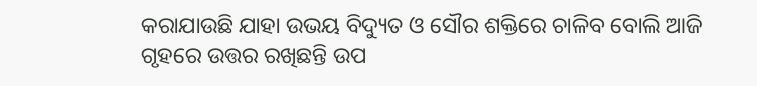କରାଯାଉଛି ଯାହା ଉଭୟ ବିଦ୍ୟୁତ ଓ ସୌର ଶକ୍ତିରେ ଚାଳିବ ବୋଲି ଆଜି ଗୃହରେ ଉତ୍ତର ରଖିଛନ୍ତି ଉପ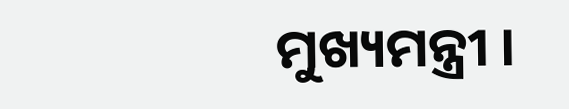ମୁଖ୍ୟମନ୍ତ୍ରୀ ।